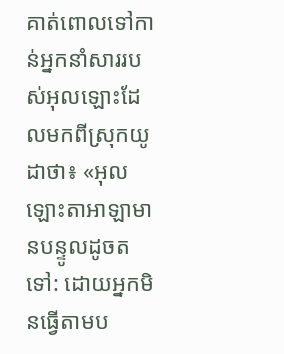គាត់ពោលទៅកាន់អ្នកនាំសាររបស់អុលឡោះដែលមកពីស្រុកយូដាថា៖ «អុលឡោះតាអាឡាមានបន្ទូលដូចតទៅ: ដោយអ្នកមិនធ្វើតាមប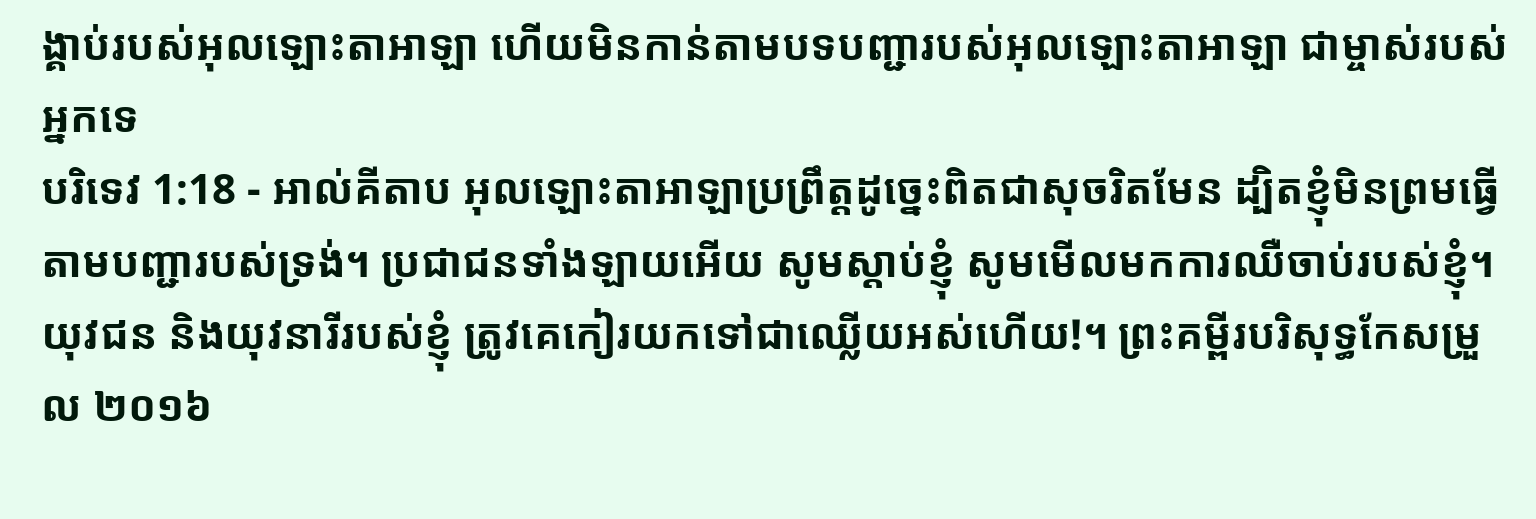ង្គាប់របស់អុលឡោះតាអាឡា ហើយមិនកាន់តាមបទបញ្ជារបស់អុលឡោះតាអាឡា ជាម្ចាស់របស់អ្នកទេ
បរិទេវ 1:18 - អាល់គីតាប អុលឡោះតាអាឡាប្រព្រឹត្តដូច្នេះពិតជាសុចរិតមែន ដ្បិតខ្ញុំមិនព្រមធ្វើតាមបញ្ជារបស់ទ្រង់។ ប្រជាជនទាំងឡាយអើយ សូមស្ដាប់ខ្ញុំ សូមមើលមកការឈឺចាប់របស់ខ្ញុំ។ យុវជន និងយុវនារីរបស់ខ្ញុំ ត្រូវគេកៀរយកទៅជាឈ្លើយអស់ហើយ!។ ព្រះគម្ពីរបរិសុទ្ធកែសម្រួល ២០១៦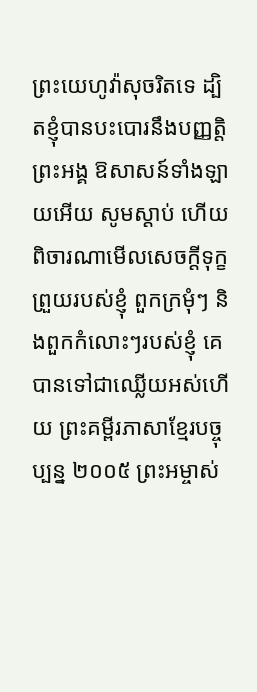ព្រះយេហូវ៉ាសុចរិតទេ ដ្បិតខ្ញុំបានបះបោរនឹងបញ្ញត្តិព្រះអង្គ ឱសាសន៍ទាំងឡាយអើយ សូមស្តាប់ ហើយ ពិចារណាមើលសេចក្ដីទុក្ខព្រួយរបស់ខ្ញុំ ពួកក្រមុំៗ និងពួកកំលោះៗរបស់ខ្ញុំ គេបានទៅជាឈ្លើយអស់ហើយ ព្រះគម្ពីរភាសាខ្មែរបច្ចុប្បន្ន ២០០៥ ព្រះអម្ចាស់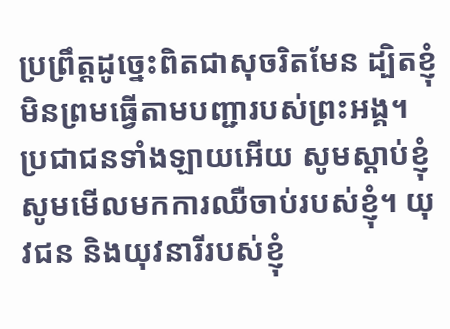ប្រព្រឹត្តដូច្នេះពិតជាសុចរិតមែន ដ្បិតខ្ញុំមិនព្រមធ្វើតាមបញ្ជារបស់ព្រះអង្គ។ ប្រជាជនទាំងឡាយអើយ សូមស្ដាប់ខ្ញុំ សូមមើលមកការឈឺចាប់របស់ខ្ញុំ។ យុវជន និងយុវនារីរបស់ខ្ញុំ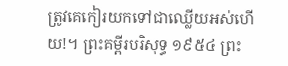ត្រូវគេកៀរយកទៅជាឈ្លើយអស់ហើយ!។ ព្រះគម្ពីរបរិសុទ្ធ ១៩៥៤ ព្រះ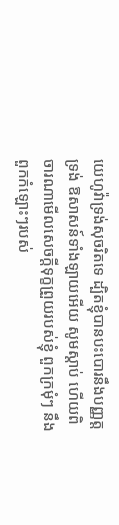យេហូវ៉ាទ្រង់សុចរិតទេ ដ្បិតខ្ញុំបានបះបោរនឹងបញ្ញត្តទ្រង់ ឱសាសន៍ទាំងឡាយអើយ សូមស្តាប់ ហើយពិចារណាមើលសេចក្ដីទុក្ខព្រួយរបស់ខ្ញុំ ពួកក្រមុំៗ នឹងពួកកំឡោះៗរបស់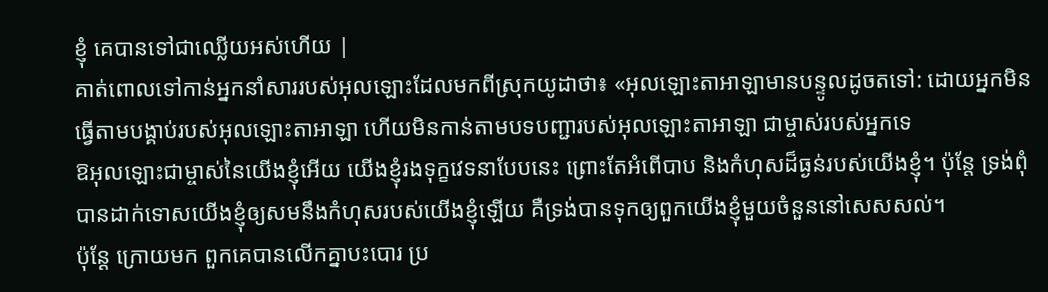ខ្ញុំ គេបានទៅជាឈ្លើយអស់ហើយ |
គាត់ពោលទៅកាន់អ្នកនាំសាររបស់អុលឡោះដែលមកពីស្រុកយូដាថា៖ «អុលឡោះតាអាឡាមានបន្ទូលដូចតទៅ: ដោយអ្នកមិនធ្វើតាមបង្គាប់របស់អុលឡោះតាអាឡា ហើយមិនកាន់តាមបទបញ្ជារបស់អុលឡោះតាអាឡា ជាម្ចាស់របស់អ្នកទេ
ឱអុលឡោះជាម្ចាស់នៃយើងខ្ញុំអើយ យើងខ្ញុំរងទុក្ខវេទនាបែបនេះ ព្រោះតែអំពើបាប និងកំហុសដ៏ធ្ងន់របស់យើងខ្ញុំ។ ប៉ុន្តែ ទ្រង់ពុំបានដាក់ទោសយើងខ្ញុំឲ្យសមនឹងកំហុសរបស់យើងខ្ញុំឡើយ គឺទ្រង់បានទុកឲ្យពួកយើងខ្ញុំមួយចំនួននៅសេសសល់។
ប៉ុន្តែ ក្រោយមក ពួកគេបានលើកគ្នាបះបោរ ប្រ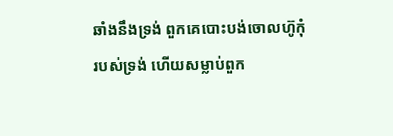ឆាំងនឹងទ្រង់ ពួកគេបោះបង់ចោលហ៊ូកុំរបស់ទ្រង់ ហើយសម្លាប់ពួក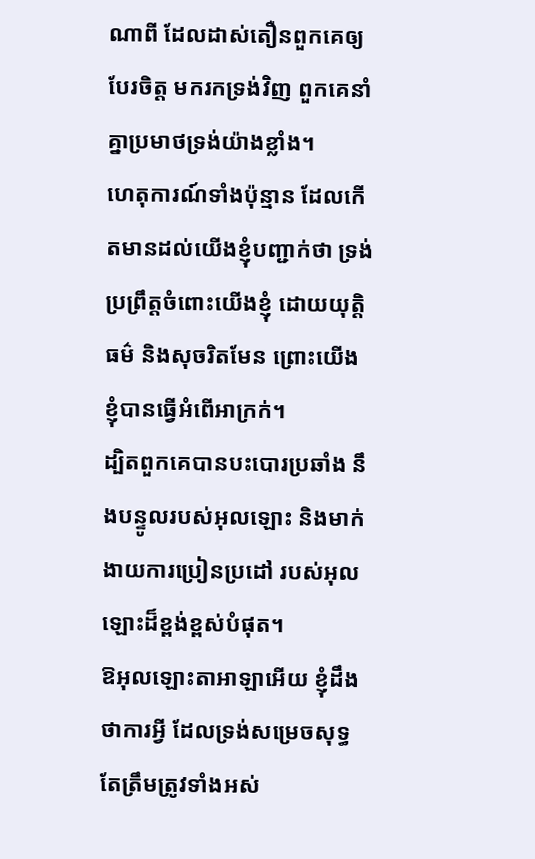ណាពី ដែលដាស់តឿនពួកគេឲ្យបែរចិត្ត មករកទ្រង់វិញ ពួកគេនាំគ្នាប្រមាថទ្រង់យ៉ាងខ្លាំង។
ហេតុការណ៍ទាំងប៉ុន្មាន ដែលកើតមានដល់យើងខ្ញុំបញ្ជាក់ថា ទ្រង់ប្រព្រឹត្តចំពោះយើងខ្ញុំ ដោយយុត្តិធម៌ និងសុចរិតមែន ព្រោះយើងខ្ញុំបានធ្វើអំពើអាក្រក់។
ដ្បិតពួកគេបានបះបោរប្រឆាំង នឹងបន្ទូលរបស់អុលឡោះ និងមាក់ងាយការប្រៀនប្រដៅ របស់អុលឡោះដ៏ខ្ពង់ខ្ពស់បំផុត។
ឱអុលឡោះតាអាឡាអើយ ខ្ញុំដឹងថាការអ្វី ដែលទ្រង់សម្រេចសុទ្ធតែត្រឹមត្រូវទាំងអស់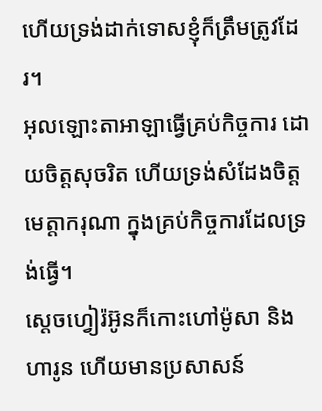ហើយទ្រង់ដាក់ទោសខ្ញុំក៏ត្រឹមត្រូវដែរ។
អុលឡោះតាអាឡាធ្វើគ្រប់កិច្ចការ ដោយចិត្តសុចរិត ហើយទ្រង់សំដែងចិត្តមេត្តាករុណា ក្នុងគ្រប់កិច្ចការដែលទ្រង់ធ្វើ។
ស្តេចហ្វៀរ៉អ៊ូនក៏កោះហៅម៉ូសា និងហារូន ហើយមានប្រសាសន៍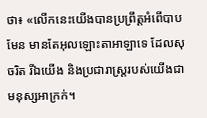ថា៖ «លើកនេះយើងបានប្រព្រឹត្តអំពើបាបមែន មានតែអុលឡោះតាអាឡាទេ ដែលសុចរិត រីឯយើង និងប្រជារាស្ត្ររបស់យើងជាមនុស្សអាក្រក់។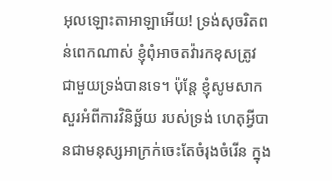អុលឡោះតាអាឡាអើយ! ទ្រង់សុចរិតពន់ពេកណាស់ ខ្ញុំពុំអាចតវ៉ារកខុសត្រូវ ជាមួយទ្រង់បានទេ។ ប៉ុន្តែ ខ្ញុំសូមសាកសួរអំពីការវិនិច្ឆ័យ របស់ទ្រង់ ហេតុអ្វីបានជាមនុស្សអាក្រក់ចេះតែចំរុងចំរើន ក្នុង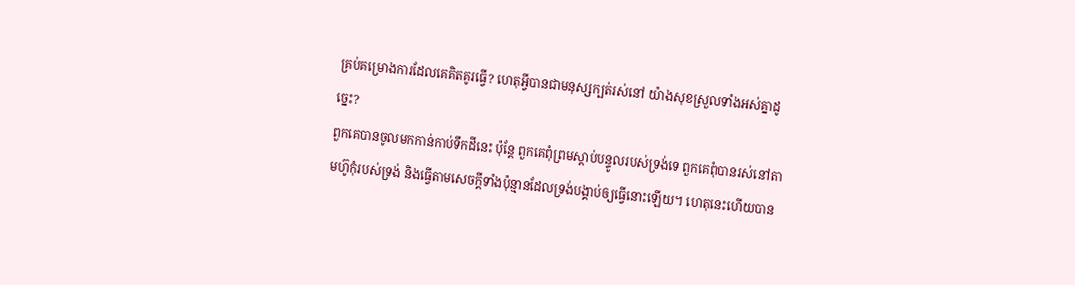គ្រប់គម្រោងការដែលគេគិតគូរធ្វើ? ហេតុអ្វីបានជាមនុស្សក្បត់រស់នៅ យ៉ាងសុខស្រួលទាំងអស់គ្នាដូច្នេះ?
ពួកគេបានចូលមកកាន់កាប់ទឹកដីនេះ ប៉ុន្តែ ពួកគេពុំព្រមស្ដាប់បន្ទូលរបស់ទ្រង់ទេ ពួកគេពុំបានរស់នៅតាមហ៊ូកុំរបស់ទ្រង់ និងធ្វើតាមសេចក្ដីទាំងប៉ុន្មានដែលទ្រង់បង្គាប់ឲ្យធ្វើនោះឡើយ។ ហេតុនេះហើយបាន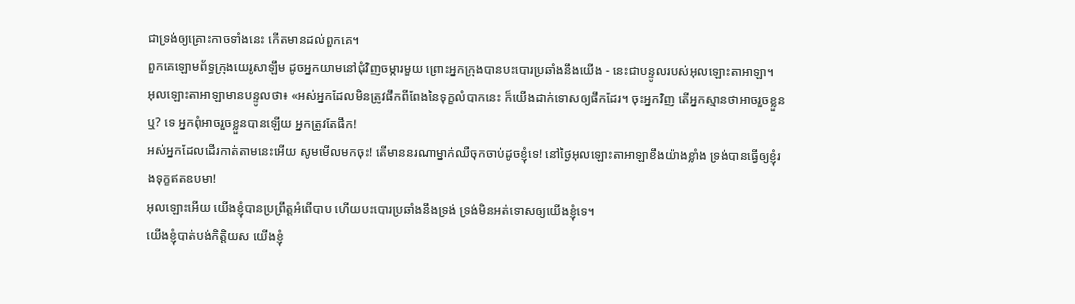ជាទ្រង់ឲ្យគ្រោះកាចទាំងនេះ កើតមានដល់ពួកគេ។
ពួកគេឡោមព័ទ្ធក្រុងយេរូសាឡឹម ដូចអ្នកយាមនៅជុំវិញចម្ការមួយ ព្រោះអ្នកក្រុងបានបះបោរប្រឆាំងនឹងយើង - នេះជាបន្ទូលរបស់អុលឡោះតាអាឡា។
អុលឡោះតាអាឡាមានបន្ទូលថា៖ «អស់អ្នកដែលមិនត្រូវផឹកពីពែងនៃទុក្ខលំបាកនេះ ក៏យើងដាក់ទោសឲ្យផឹកដែរ។ ចុះអ្នកវិញ តើអ្នកស្មានថាអាចរួចខ្លួនឬ? ទេ អ្នកពុំអាចរួចខ្លួនបានឡើយ អ្នកត្រូវតែផឹក!
អស់អ្នកដែលដើរកាត់តាមនេះអើយ សូមមើលមកចុះ! តើមាននរណាម្នាក់ឈឺចុកចាប់ដូចខ្ញុំទេ! នៅថ្ងៃអុលឡោះតាអាឡាខឹងយ៉ាងខ្លាំង ទ្រង់បានធ្វើឲ្យខ្ញុំរងទុក្ខឥតឧបមា!
អុលឡោះអើយ យើងខ្ញុំបានប្រព្រឹត្តអំពើបាប ហើយបះបោរប្រឆាំងនឹងទ្រង់ ទ្រង់មិនអត់ទោសឲ្យយើងខ្ញុំទេ។
យើងខ្ញុំបាត់បង់កិត្តិយស យើងខ្ញុំ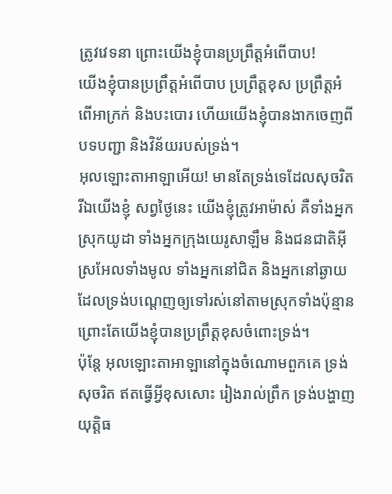ត្រូវវេទនា ព្រោះយើងខ្ញុំបានប្រព្រឹត្តអំពើបាប!
យើងខ្ញុំបានប្រព្រឹត្តអំពើបាប ប្រព្រឹត្តខុស ប្រព្រឹត្តអំពើអាក្រក់ និងបះបោរ ហើយយើងខ្ញុំបានងាកចេញពីបទបញ្ជា និងវិន័យរបស់ទ្រង់។
អុលឡោះតាអាឡាអើយ! មានតែទ្រង់ទេដែលសុចរិត រីឯយើងខ្ញុំ សព្វថ្ងៃនេះ យើងខ្ញុំត្រូវអាម៉ាស់ គឺទាំងអ្នកស្រុកយូដា ទាំងអ្នកក្រុងយេរូសាឡឹម និងជនជាតិអ៊ីស្រអែលទាំងមូល ទាំងអ្នកនៅជិត និងអ្នកនៅឆ្ងាយដែលទ្រង់បណ្ដេញឲ្យទៅរស់នៅតាមស្រុកទាំងប៉ុន្មាន ព្រោះតែយើងខ្ញុំបានប្រព្រឹត្តខុសចំពោះទ្រង់។
ប៉ុន្តែ អុលឡោះតាអាឡានៅក្នុងចំណោមពួកគេ ទ្រង់សុចរិត ឥតធ្វើអ្វីខុសសោះ រៀងរាល់ព្រឹក ទ្រង់បង្ហាញយុត្តិធ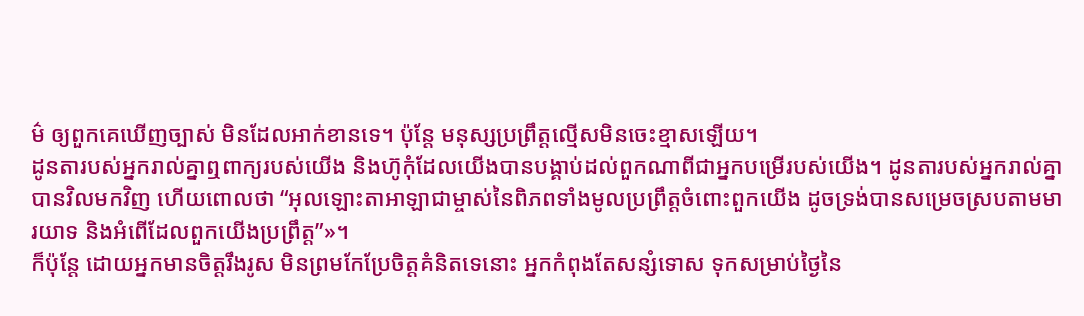ម៌ ឲ្យពួកគេឃើញច្បាស់ មិនដែលអាក់ខានទេ។ ប៉ុន្តែ មនុស្សប្រព្រឹត្តល្មើសមិនចេះខ្មាសឡើយ។
ដូនតារបស់អ្នករាល់គ្នាឮពាក្យរបស់យើង និងហ៊ូកុំដែលយើងបានបង្គាប់ដល់ពួកណាពីជាអ្នកបម្រើរបស់យើង។ ដូនតារបស់អ្នករាល់គ្នាបានវិលមកវិញ ហើយពោលថា “អុលឡោះតាអាឡាជាម្ចាស់នៃពិភពទាំងមូលប្រព្រឹត្តចំពោះពួកយើង ដូចទ្រង់បានសម្រេចស្របតាមមារយាទ និងអំពើដែលពួកយើងប្រព្រឹត្ត”»។
ក៏ប៉ុន្ដែ ដោយអ្នកមានចិត្ដរឹងរូស មិនព្រមកែប្រែចិត្ដគំនិតទេនោះ អ្នកកំពុងតែសន្សំទោស ទុកសម្រាប់ថ្ងៃនៃ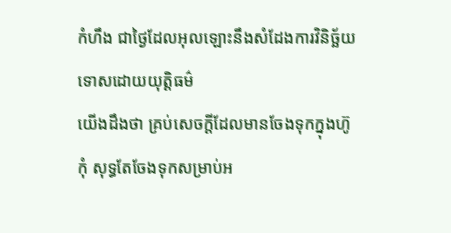កំហឹង ជាថ្ងៃដែលអុលឡោះនឹងសំដែងការវិនិច្ឆ័យទោសដោយយុត្ដិធម៌
យើងដឹងថា គ្រប់សេចក្ដីដែលមានចែងទុកក្នុងហ៊ូកុំ សុទ្ធតែចែងទុកសម្រាប់អ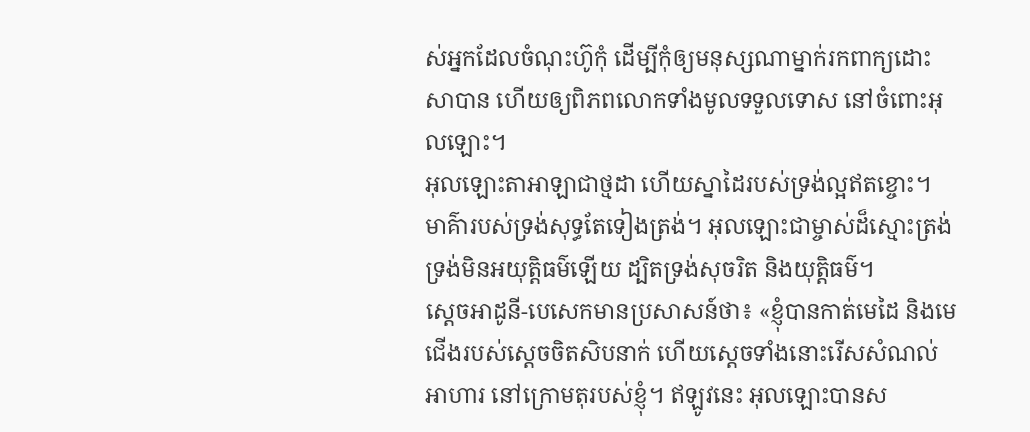ស់អ្នកដែលចំណុះហ៊ូកុំ ដើម្បីកុំឲ្យមនុស្សណាម្នាក់រកពាក្យដោះសាបាន ហើយឲ្យពិភពលោកទាំងមូលទទួលទោស នៅចំពោះអុលឡោះ។
អុលឡោះតាអាឡាជាថ្មដា ហើយស្នាដៃរបស់ទ្រង់ល្អឥតខ្ចោះ។ មាគ៌ារបស់ទ្រង់សុទ្ធតែទៀងត្រង់។ អុលឡោះជាម្ចាស់ដ៏ស្មោះត្រង់ ទ្រង់មិនអយុត្តិធម៌ឡើយ ដ្បិតទ្រង់សុចរិត និងយុត្តិធម៌។
ស្តេចអាដូនី-បេសេកមានប្រសាសន៍ថា៖ «ខ្ញុំបានកាត់មេដៃ និងមេជើងរបស់ស្តេចចិតសិបនាក់ ហើយស្តេចទាំងនោះរើសសំណល់អាហារ នៅក្រោមតុរបស់ខ្ញុំ។ ឥឡូវនេះ អុលឡោះបានស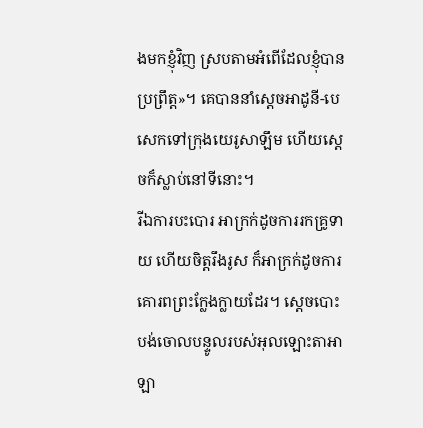ងមកខ្ញុំវិញ ស្របតាមអំពើដែលខ្ញុំបានប្រព្រឹត្ត»។ គេបាននាំស្តេចអាដូនី-បេសេកទៅក្រុងយេរូសាឡឹម ហើយស្តេចក៏ស្លាប់នៅទីនោះ។
រីឯការបះបោរ អាក្រក់ដូចការរកគ្រូទាយ ហើយចិត្តរឹងរូស ក៏អាក្រក់ដូចការគោរពព្រះក្លែងក្លាយដែរ។ ស្តេចបោះបង់ចោលបន្ទូលរបស់អុលឡោះតាអាឡា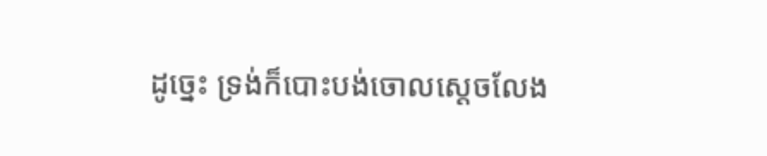ដូច្នេះ ទ្រង់ក៏បោះបង់ចោលស្តេចលែង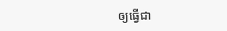ឲ្យធ្វើជា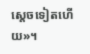ស្តេចទៀតហើយ»។